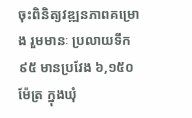ចុះពិនិត្យវឌ្ឍនភាពគម្រោង រួមមានៈ ប្រលាយទឹក ៩៥ មានប្រវែង ៦,១៥០ម៉ែត្រ ក្នុងឃុំ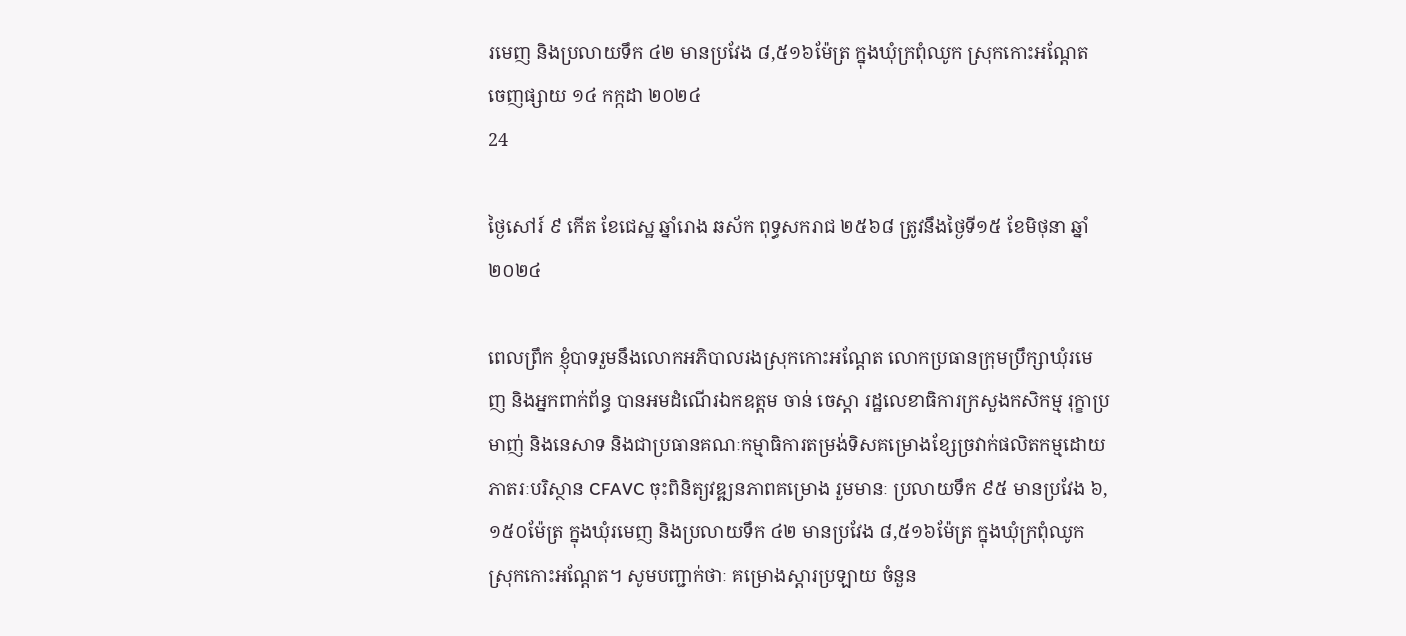រមេញ និងប្រលាយទឹក ៤២ មានប្រវែង ៨,៥១៦ម៉ែត្រ ក្នុងឃុំក្រពុំឈូក ស្រុកកោះអណ្តែត
ចេញផ្សាយ ១៤ កក្កដា ២០២៤
24

ថ្ងៃសៅរ៍ ៩ កើត ខែជេស្ឋ ឆ្នាំរោង ឆស័ក ពុទ្ធសករាជ ២៥៦៨ ត្រូវនឹងថ្ងៃទី១៥ ខែមិថុនា ឆ្នាំ២០២៤

ពេលព្រឹក ខ្ញុំបាទរួមនឹងលោកអភិបាលរងស្រុកកោះអណ្តែត លោកប្រធានក្រុមប្រឹក្សាឃុំរមេញ និងអ្នកពាក់ព័ន្ធ បានអមដំណើរឯកឧត្តម ចាន់ ចេស្តា រដ្ឋលេខាធិការក្រសួងកសិកម្ម រុក្ខាប្រមាញ់ និងនេសាទ និងជាប្រធានគណៈកម្មាធិការតម្រង់ទិសគម្រោងខ្សែច្រវាក់ផលិតកម្មដោយភាតរៈបរិស្ថាន CFAVC ចុះពិនិត្យវឌ្ឍនភាពគម្រោង រួមមានៈ ប្រលាយទឹក ៩៥ មានប្រវែង ៦,១៥០ម៉ែត្រ ក្នុងឃុំរមេញ និងប្រលាយទឹក ៤២ មានប្រវែង ៨,៥១៦ម៉ែត្រ ក្នុងឃុំក្រពុំឈូក ស្រុកកោះអណ្តែត។ សូមបញ្ជាក់ថាៈ គម្រោងស្តារប្រឡាយ ចំនួន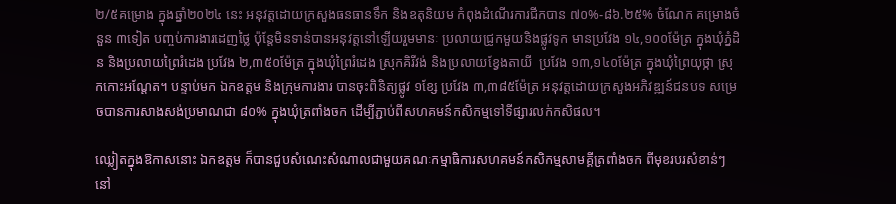២/៥គម្រោង ក្នុងឆ្នាំ២០២៤ នេះ អនុវត្តដោយក្រសួងធនធានទឹក និងឧតុនិយម កំពុងដំណើរការជីកបាន ៧០%-៨៦.២៥% ចំណែក គម្រោងចំនួន ៣ទៀត បញ្ចប់ការងារដេញថ្លៃ ប៉ុន្តែមិនទាន់បានអនុវត្តនៅឡើយរួមមានៈ ប្រលាយជ្រូកមួយនិងផ្លូវទូក មានប្រវែង ១៤,១០០ម៉ែត្រ ក្នុងឃុំភ្នំដិន និងប្រលាយព្រៃរំដេង ប្រវែង ២,៣៥០ម៉ែត្រ ក្នុងឃុំព្រៃរំដេង ស្រុកគិរីវង់ និងប្រលាយខ្វែងតាយី  ប្រវែង ១៣,១៤០ម៉ែត្រ ក្នុងឃុំព្រៃយុថ្កា ស្រុកកោះអណ្តែត។ បន្ទាប់មក ឯកឧត្តម និងក្រុមការងារ បានចុះពិនិត្យផ្លូវ ១ខ្សែ ប្រវែង ៣,៣៨៥ម៉ែត្រ អនុវត្តដោយក្រសួងអភិវឌ្ឍន៍ជនបទ សម្រេចបានការសាងសង់ប្រមាណជា ៨០% ក្នុងឃុំត្រពាំងចក ដើម្បីភ្ជាប់ពីសហគមន៍កសិកម្មទៅទីផ្សារលក់កសិផល។

ឈ្លៀតក្នុងឱកាសនោះ ឯកឧត្តម ក៏បានជួបសំណេះសំណាលជាមួយគណៈកម្មាធិការសហគមន៍កសិកម្មសាមគ្គីត្រពាំងចក ពីមុខរបរសំខាន់ៗនៅ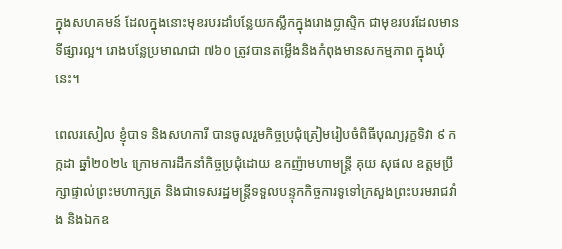ក្នុងសហគមន៍ ដែលក្នុងនោះមុខរបរដាំបន្លែយកស្លឹកក្នុងរោងប្លាស្ទិក ជាមុខរបរដែលមានទីផ្សារល្អ។ រោងបន្លែប្រមាណជា ៧៦០ ត្រូវបានតម្លើងនិងកំពុងមានសកម្មភាព ក្នុងឃុំនេះ។

ពេលរសៀល ខ្ញុំបាទ និងសហការី បានចូលរួមកិច្ចប្រជុំត្រៀមរៀបចំពិធីបុណ្យរុក្ខទិវា ៩ កក្កដា ឆ្នាំ២០២៤ ក្រោមការដឹកនាំកិច្ចប្រជុំដោយ ឧកញ៉ាមហាមន្រ្តី គុយ សុផល ឧត្តមប្រឹក្សាផ្ទាល់ព្រះមហាក្សត្រ និងជាទេសរដ្ឋមន្រ្តីទទួលបន្ទុកកិច្ចការទូទៅក្រសួងព្រះបរមរាជវាំង និងឯកឧ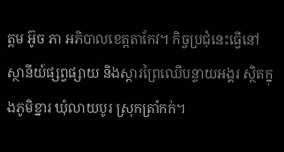ត្តម អ៊ូច ភា អភិបាលខេត្តតាកែវ។ កិច្ចប្រជុំនេះធ្វើនៅស្ថានីយ៍ផ្សព្វផ្សាយ និងស្តារព្រៃឈើបន្ទាយអង្គរ ស្ថិតក្នុងភូមិខ្នារ ឃុំលាយបូរ ស្រុកត្រាំកក់។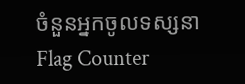ចំនួនអ្នកចូលទស្សនា
Flag Counter